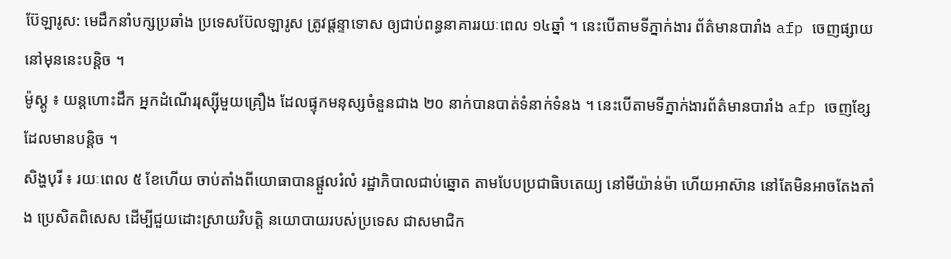ប៊ែឡារូស: មេដឹកនាំបក្សប្រឆាំង ប្រទេសប៊ែលឡារូស ត្រូវផ្តន្ទាទោស ឲ្យជាប់ពន្ធនាគាររយៈពេល ១៤ឆ្នាំ ។ នេះបើតាមទីភ្នាក់ងារ ព័ត៌មានបារាំង afp ចេញផ្សាយ នៅមុននេះបន្តិច ។
ម៉ូស្គូ ៖ យន្តហោះដឹក អ្នកដំណើររុស្ស៊ីមួយគ្រឿង ដែលផ្ទុកមនុស្សចំនួនជាង ២០ នាក់បានបាត់ទំនាក់ទំនង ។ នេះបើតាមទីភ្នាក់ងារព័ត៌មានបារាំង afp ចេញខ្សែដែលមានបន្តិច ។
សិង្ហបុរី ៖ រយៈពេល ៥ ខែហើយ ចាប់តាំងពីយោធាបានផ្តួលរំលំ រដ្ឋាភិបាលជាប់ឆ្នោត តាមបែបប្រជាធិបតេយ្យ នៅមីយ៉ាន់ម៉ា ហើយអាស៊ាន នៅតែមិនអាចតែងតាំង ប្រេសិតពិសេស ដើម្បីជួយដោះស្រាយវិបត្តិ នយោបាយរបស់ប្រទេស ជាសមាជិក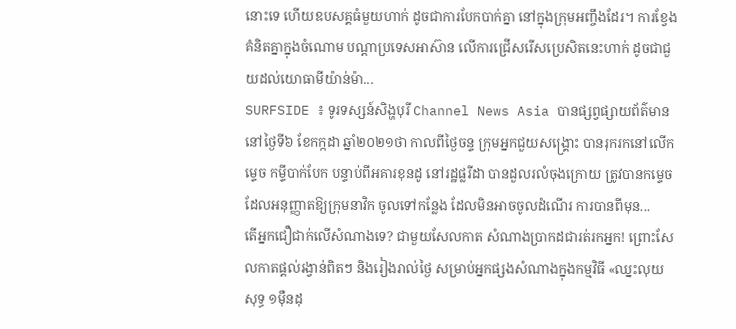នោះទេ ហើយឧបសគ្គធំមួយហាក់ ដូចជាការបែកបាក់គ្នា នៅក្នុងក្រុមអញ្ចឹងដែរ។ ការខ្វែងគំនិតគ្នាក្នុងចំណោម បណ្តាប្រទេសអាស៊ាន លើការជ្រើសរើសប្រេសិតនេះហាក់ ដូចជាជួយដល់យោធាមីយ៉ាន់ម៉ា...
SURFSIDE ៖ ទូរទស្សន៍សិង្ហបុរី Channel News Asia បានផ្សព្វផ្សាយព័ត៌មាន នៅថ្ងៃទី៦ ខែកក្កដា ឆ្នាំ២០២១ថា កាលពីថ្ងៃចន្ទ ក្រុមអ្នកជួយសង្គ្រោះ បានរុករកនៅលើកម្ទេច កម្ទីបាក់បែក បន្ទាប់ពីអគារខុនដូ នៅរដ្ឋផ្លរីដា បានដួលរលំចុងក្រោយ ត្រូវបានកម្ទេច ដែលអនុញ្ញាតឱ្យក្រុមនាវិក ចូលទៅកន្លែង ដែលមិនអាចចូលដំណើរ ការបានពីមុន...
តើអ្នកជឿជាក់លើសំណាងទេ? ជាមួយសែលកាត សំណាងប្រាកដជារត់រកអ្នក! ព្រោះសែលកាតផ្តល់រង្វាន់ពិតៗ និងរៀងរាល់ថ្ងៃ សម្រាប់អ្នកផ្សងសំណាងក្នុងកម្មវិធី «ឈ្នះលុយសុទ្ធ ១ម៉ឺនដុ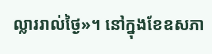ល្លាររាល់ថ្ងៃ»។ នៅក្នុងខែឧសភា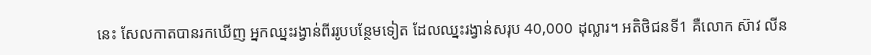នេះ សែលកាតបានរកឃើញ អ្នកឈ្នះរង្វាន់ពីររូបបន្ថែមទៀត ដែលឈ្នះរង្វាន់សរុប 40,000 ដុល្លារ។ អតិថិជនទី1 គឺលោក ស៊ាវ លីន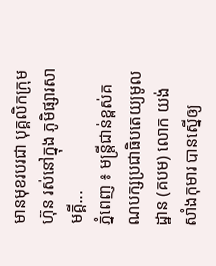មានមុខរបរជា បុគ្គលិកក្រុមហ៊ុន រស់នៅក្នុង ភូមិផ្សារសាមគ្គី...
ភ្នំពេញ ៖ មន្រ្តីជាន់ខ្ពស់គណបក្សប្រជាធិបតេយ្យមូលដ្ឋាន (គបម) លោក យង់ សាំងកុមារ បានស្នើឲ្យ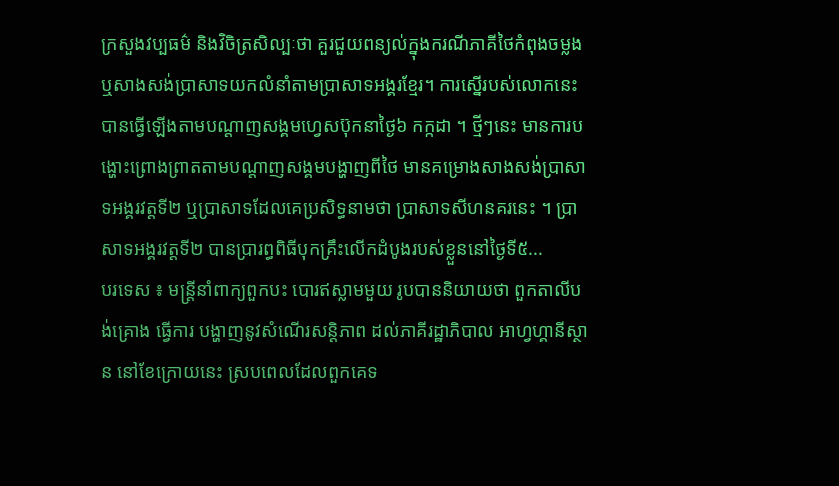ក្រសួងវប្បធម៌ និងវិចិត្រសិល្បៈថា គួរជួយពន្យល់ក្នុងករណីភាគីថៃកំពុងចម្លង ឬសាងសង់ប្រាសាទយកលំនាំតាមប្រាសាទអង្គរខ្មែរ។ ការស្នើរបស់លោកនេះបានធ្វើឡើងតាមបណ្តាញសង្គមហ្វេសប៊ុកនាថ្ងៃ៦ កក្កដា ។ ថ្មីៗនេះ មានការបង្ហោះព្រោងព្រាតតាមបណ្តាញសង្គមបង្ហាញពីថៃ មានគម្រោងសាងសង់ប្រាសាទអង្គរវត្តទី២ ឬប្រាសាទដែលគេប្រសិទ្ធនាមថា ប្រាសាទសីហនគរនេះ ។ ប្រាសាទអង្គរវត្តទី២ បានប្រារព្ធពិធីបុកគ្រឹះលើកដំបូងរបស់ខ្លួននៅថ្ងៃទី៥...
បរទេស ៖ មន្ត្រីនាំពាក្យពួកបះ បោរឥស្លាមមួយ រូបបាននិយាយថា ពួកតាលីបង់គ្រោង ធ្វើការ បង្ហាញនូវសំណើរសន្តិភាព ដល់ភាគីរដ្ឋាភិបាល អាហ្វហ្គានីស្ថាន នៅខែក្រោយនេះ ស្របពេលដែលពួកគេទ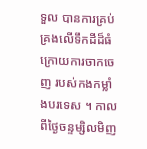ទួល បានការគ្រប់គ្រងលើទឹកដីដ៏ធំ ក្រោយការចាកចេញ របស់កងកម្លាំងបរទេស ។ កាលពីថ្ងៃចន្ទម្សិលមិញ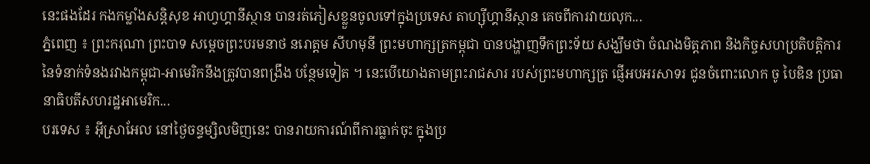នេះផងដែរ កងកម្លាំងសន្តិសុខ អាហ្វហ្គានីស្ថាន បានរត់ភៀសខ្លួនចូលទៅក្នុងប្រទេស តាហ្ស៊ីហ្គានីស្ថាន គេចពីការវាយលុក...
ភ្នំពេញ ៖ ព្រះករុណា ព្រះបាទ សម្តេចព្រះបរមនាថ នរោត្តម សីហមុនី ព្រះមហាក្សត្រកម្ពុជា បានបង្ហាញទឹកព្រះទ័យ សង្ឃឹមថា ចំណងមិត្តភាព និងកិច្ចសហប្រតិបត្តិការ នៃទំនាក់ទំនងរវាងកម្ពុជា-អាមេរិកនឹងត្រូវបានពង្រឹង បន្ថែមទៀត ។ នេះបើយោងតាមព្រះរាជសារ របស់ព្រះមហាក្សត្រ ផ្ញើអបអរសាទរ ជូនចំពោះលោក ចូ បៃឌិន ប្រធានាធិបតីសហរដ្ឋអាមេរិក...
បរទេស ៖ អ៊ីស្រាអែល នៅថ្ងៃចន្ទម្សិលមិញនេះ បានរាយការណ៍ពីការធ្លាក់ចុះ ក្នុងប្រ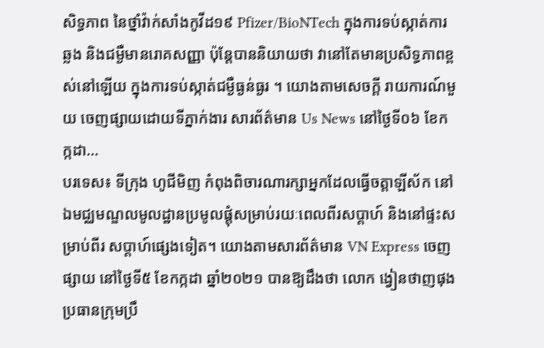សិទ្ធភាព នៃថ្នាំវ៉ាក់សាំងកូវីដ១៩ Pfizer/BioNTech ក្នុងការទប់ស្កាត់ការឆ្លង និងជម្ងឺមានរោគសញ្ញា ប៉ុន្តែបាននិយាយថា វានៅតែមានប្រសិទ្ធភាពខ្ពស់នៅឡើយ ក្នុងការទប់ស្កាត់ជម្ងឺធ្ងន់ធ្ងរ ។ យោងតាមសេចក្តី រាយការណ៍មួយ ចេញផ្សាយដោយទីភ្នាក់ងារ សារព័ត៌មាន Us News នៅថ្ងៃទី០៦ ខែកក្កដា...
បរទេស៖ ទីក្រុង ហូជីមិញ កំពុងពិចារណារក្សាអ្នកដែលធ្វើចត្តាឡីស័ក នៅឯមជ្ឈមណ្ឌលមូលដ្ឋានប្រមូលផ្តុំសម្រាប់រយៈពេលពីរសប្តាហ៍ និងនៅផ្ទះសម្រាប់ពីរ សប្តាហ៍ផ្សេងទៀត។ យោងតាមសារព័ត៌មាន VN Express ចេញផ្សាយ នៅថ្ងៃទី៥ ខែកក្កដា ឆ្នាំ២០២១ បានឱ្យដឹងថា លោក ង្វៀនថាញផុង ប្រធានក្រុមប្រឹ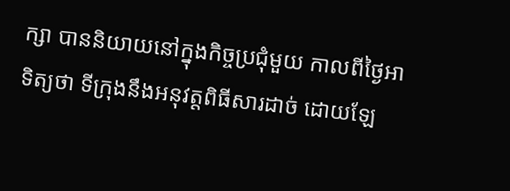ក្សា បាននិយាយនៅក្នុងកិច្ចប្រជុំមួយ កាលពីថ្ងៃអាទិត្យថា ទីក្រុងនឹងអនុវត្តពិធីសារដាច់ ដោយឡែ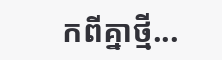កពីគ្នាថ្មី...